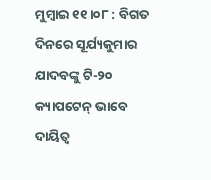ମୁମ୍ବାଇ ୧୧।୦୮ : ବିଗତ ଦିନରେ ସୂର୍ଯ୍ୟକୁମାର ଯାଦବଙ୍କୁ ଟି-୨୦ କ୍ୟାପଟେନ୍ ଭାବେ ଦାୟିତ୍ୱ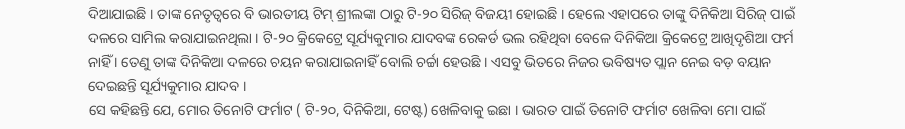ଦିଆଯାଇଛି । ତାଙ୍କ ନେତୃତ୍ୱରେ ବି ଭାରତୀୟ ଟିମ୍ ଶ୍ରୀଲଙ୍କା ଠାରୁ ଟି-୨୦ ସିରିଜ୍ ବିଜୟୀ ହୋଇଛି । ହେଲେ ଏହାପରେ ତାଙ୍କୁ ଦିନିକିଆ ସିରିଜ୍ ପାଇଁ ଦଳରେ ସାମିଲ କରାଯାଇନଥିଲା । ଟି-୨୦ କ୍ରିକେଟ୍ରେ ସୂର୍ଯ୍ୟକୁମାର ଯାଦବଙ୍କ ରେକର୍ଡ ଭଲ ରହିଥିବା ବେଳେ ଦିନିକିଆ କ୍ରିକେଟ୍ରେ ଆଖିଦୃଶିଆ ଫର୍ମ ନାହିଁ । ତେଣୁ ତାଙ୍କ ଦିନିକିଆ ଦଳରେ ଚୟନ କରାଯାଇନାହିଁ ବୋଲି ଚର୍ଚ୍ଚା ହେଉଛି । ଏସବୁ ଭିତରେ ନିଜର ଭବିଷ୍ୟତ ପ୍ଲାନ ନେଇ ବଡ଼ ବୟାନ ଦେଇଛନ୍ତି ସୂର୍ଯ୍ୟକୁମାର ଯାଦବ ।
ସେ କହିଛନ୍ତି ଯେ, ମୋର ତିନୋଟି ଫର୍ମାଟ ( ଟି-୨୦, ଦିନିକିଆ, ଟେଷ୍ଟ) ଖେଳିବାକୁ ଇଛା । ଭାରତ ପାଇଁ ତିନୋଟି ଫର୍ମାଟ ଖେଳିବା ମୋ ପାଇଁ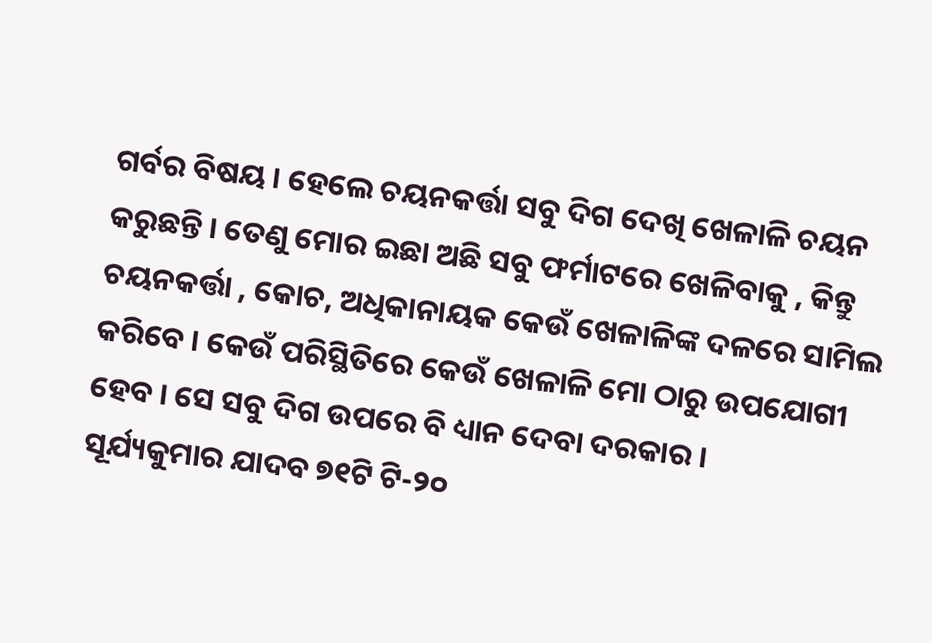ଗର୍ବର ବିଷୟ । ହେଲେ ଚୟନକର୍ତ୍ତା ସବୁ ଦିଗ ଦେଖି ଖେଳାଳି ଚୟନ କରୁଛନ୍ତି । ତେଣୁ ମୋର ଇଛା ଅଛି ସବୁ ଫର୍ମାଟରେ ଖେଳିବାକୁ , କିନ୍ତୁ ଚୟନକର୍ତ୍ତା , କୋଚ, ଅଧିକାନାୟକ କେଉଁ ଖେଳାଳିଙ୍କ ଦଳରେ ସାମିଲ କରିବେ । କେଉଁ ପରିସ୍ଥିତିରେ କେଉଁ ଖେଳାଳି ମୋ ଠାରୁ ଉପଯୋଗୀ ହେବ । ସେ ସବୁ ଦିଗ ଉପରେ ବି ଧ୍ୟାନ ଦେବା ଦରକାର ।
ସୂର୍ଯ୍ୟକୁମାର ଯାଦବ ୭୧ଟି ଟି-୨୦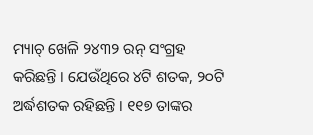ମ୍ୟାଚ୍ ଖେଳି ୨୪୩୨ ରନ୍ ସଂଗ୍ରହ କରିଛନ୍ତି । ଯେଉଁଥିରେ ୪ଟି ଶତକ, ୨୦ଟି ଅର୍ଦ୍ଧଶତକ ରହିଛନ୍ତି । ୧୧୭ ତାଙ୍କର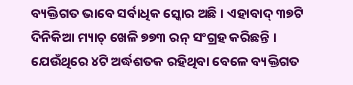ବ୍ୟକ୍ତିଗତ ଭାବେ ସର୍ବାଧିକ ସ୍କୋର ଅଛି । ଏହାବାଦ୍ ୩୭ଟି ଦିନିକିଆ ମ୍ୟାଚ୍ ଖେଳି ୭୭୩ ରନ୍ ସଂଗ୍ରହ କରିଛନ୍ତି । ଯେଉଁଥିରେ ୪ଟି ଅର୍ଦ୍ଧଶତକ ରହିଥିବା ବେଳେ ବ୍ୟକ୍ତିଗତ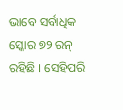ଭାବେ ସର୍ବାଧିକ ସ୍କୋର ୭୨ ରନ୍ ରହିଛି । ସେହିପରି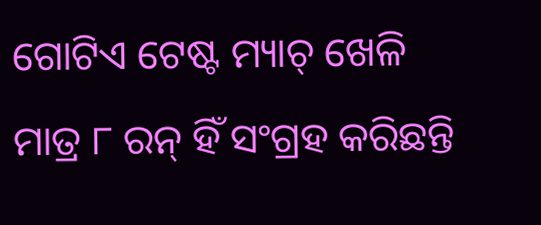ଗୋଟିଏ ଟେଷ୍ଟ ମ୍ୟାଚ୍ ଖେଳି ମାତ୍ର ୮ ରନ୍ ହିଁ ସଂଗ୍ରହ କରିଛନ୍ତି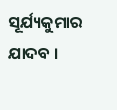ସୂର୍ଯ୍ୟକୁମାର ଯାଦବ ।